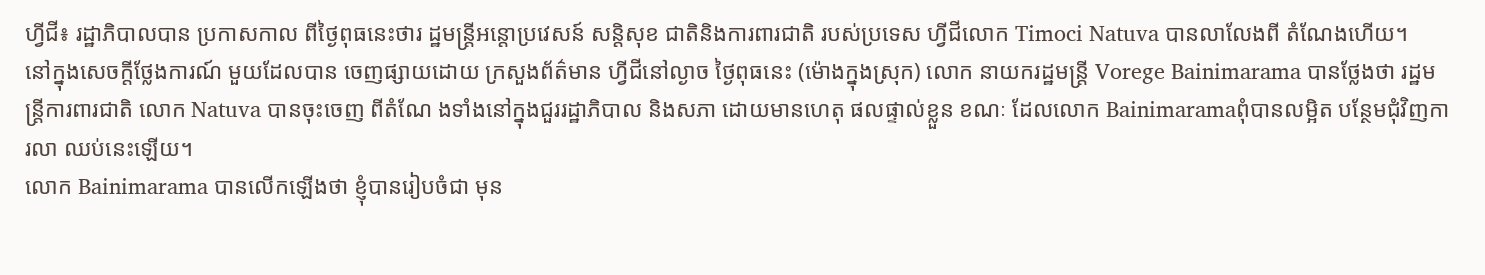ហ្វីជី៖ រដ្ឋាភិបាលបាន ប្រកាសកាល ពីថ្ងៃពុធនេះថារ ដ្ឋមន្ត្រីអន្តោប្រវេសន៍ សន្តិសុខ ជាតិនិងការពារជាតិ របស់ប្រទេស ហ្វីជីលោក Timoci Natuva បានលាលែងពី តំណែងហើយ។
នៅក្នុងសេចក្តីថ្លែងការណ៍ មួយដែលបាន ចេញផ្សាយដោយ ក្រសួងព័ត៌មាន ហ្វីជីនៅល្ងាច ថ្ងៃពុធនេះ (ម៉ោងក្នុងស្រុក) លោក នាយករដ្ឋមន្ត្រី Vorege Bainimarama បានថ្លែងថា រដ្ឋមន្ត្រីការពារជាតិ លោក Natuva បានចុះចេញ ពីតំណែ ងទាំងនៅក្នុងជួររដ្ឋាភិបាល និងសភា ដោយមានហេតុ ផលផ្ទាល់ខ្លួន ខណៈ ដែលលោក Bainimaramaពុំបានលម្អិត បន្ថែមជុំវិញការលា ឈប់នេះឡើយ។
លោក Bainimarama បានលើកឡើងថា ខ្ញុំបានរៀបចំជា មុន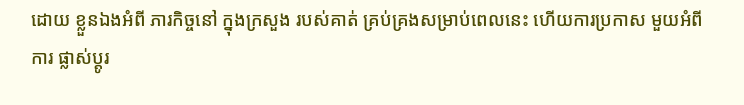ដោយ ខ្លួនឯងអំពី ភារកិច្ចនៅ ក្នុងក្រសួង របស់គាត់ គ្រប់គ្រងសម្រាប់ពេលនេះ ហើយការប្រកាស មួយអំពីការ ផ្លាស់ប្តូរ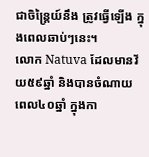ជាចិន្ត្រៃយ៍នឹង ត្រូវធ្វើឡើង ក្នុងពេលឆាប់ៗនេះ។
លោក Natuva ដែលមានវ័យ៥៩ឆ្នាំ និងបានចំណាយ ពេល៤០ឆ្នាំ ក្នុងកា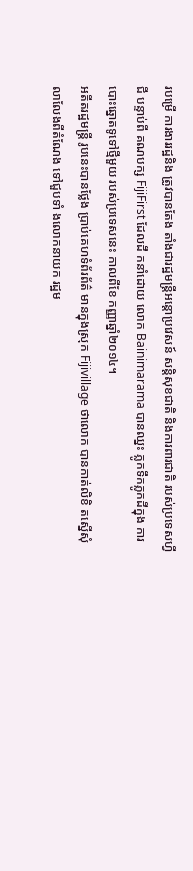របម្រើ ការងាររដ្ឋនិង ត្រូវបានតែង តាំងជារដ្ឋមន្ត្រីអន្តោប្រវេសន៍ សន្តិសុខជាតិ និងការពារជាតិ របស់ប្រទេសហ្វីជី បន្ទាប់ពី គណបក្ស FijiFirst ដែលដឹ កនាំដោយ លោក Bainimarama បានឈ្នះ ភ្លូកទឹកភ្លូកដីក្នុង ការបោះឆ្នោតទូទៅថ្មីមួយ របស់ប្រទេសនេះ កាលពីខែ កញ្ញាឆ្នាំ២០១៤។
អតីតរដ្ឋមន្ត្រី រូបនេះបានថ្លែង ប្រាប់គេហទំព័រព័ត៌ មានក្នុងស្រុក Fijivillage ថាលោក បានកាត់លិខិ តស្នើសុំលាលែងពីតំណែង ទៅជួបទាំ ងលោកនាយក រដ្ឋម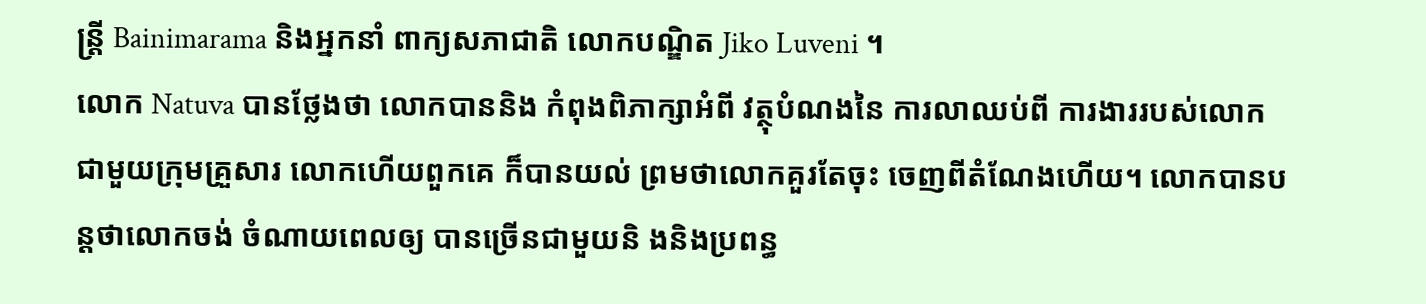ន្ត្រី Bainimarama និងអ្នកនាំ ពាក្យសភាជាតិ លោកបណ្ឌិត Jiko Luveni ។
លោក Natuva បានថ្លែងថា លោកបាននិង កំពុងពិភាក្សាអំពី វត្ថុបំណងនៃ ការលាឈប់ពី ការងាររបស់លោក ជាមួយក្រុមគ្រួសារ លោកហើយពួកគេ ក៏បានយល់ ព្រមថាលោកគួរតែចុះ ចេញពីតំណែងហើយ។ លោកបានបន្តថាលោកចង់ ចំណាយពេលឲ្យ បានច្រើនជាមួយនិ ងនិងប្រពន្ធ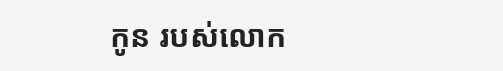កូន របស់លោក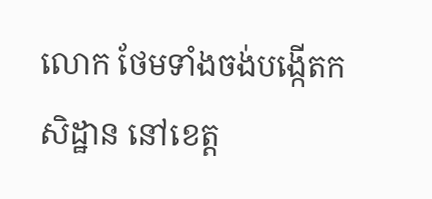លោក ថែមទាំងចង់បង្កើតកសិដ្ឋាន នៅខេត្ត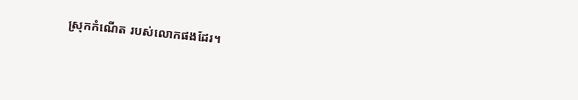ស្រុកកំណើត របស់លោកផងដែរ។